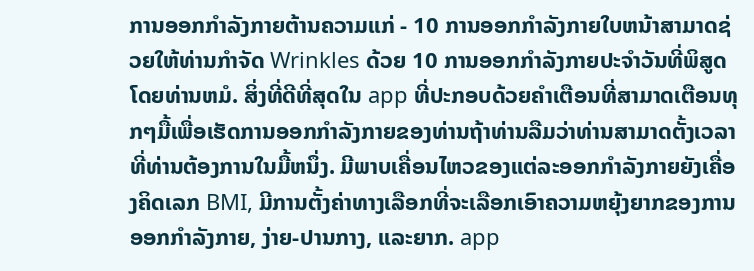ການອອກກໍາລັງກາຍຕ້ານຄວາມແກ່ - 10 ການອອກກໍາລັງກາຍໃບຫນ້າສາມາດຊ່ວຍໃຫ້ທ່ານກໍາຈັດ Wrinkles ດ້ວຍ 10 ການອອກກໍາລັງກາຍປະຈໍາວັນທີ່ພິສູດໂດຍທ່ານຫມໍ. ສິ່ງທີ່ດີທີ່ສຸດໃນ app ທີ່ປະກອບດ້ວຍຄໍາເຕືອນທີ່ສາມາດເຕືອນທຸກໆມື້ເພື່ອເຮັດການອອກກໍາລັງກາຍຂອງທ່ານຖ້າທ່ານລືມວ່າທ່ານສາມາດຕັ້ງເວລາທີ່ທ່ານຕ້ອງການໃນມື້ຫນຶ່ງ. ມີພາບເຄື່ອນໄຫວຂອງແຕ່ລະອອກກໍາລັງກາຍຍັງເຄື່ອງຄິດເລກ BMI, ມີການຕັ້ງຄ່າທາງເລືອກທີ່ຈະເລືອກເອົາຄວາມຫຍຸ້ງຍາກຂອງການອອກກໍາລັງກາຍ, ງ່າຍ-ປານກາງ, ແລະຍາກ. app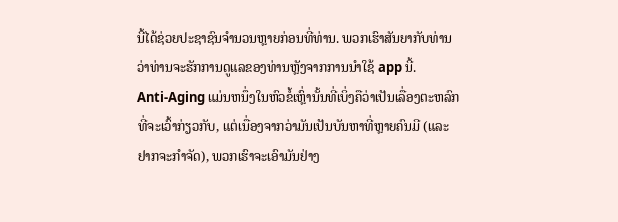ນີ້ໄດ້ຊ່ວຍປະຊາຊົນຈໍານວນຫຼາຍກ່ອນທີ່ທ່ານ. ພວກເຮົາສັນຍາກັບທ່ານວ່າທ່ານຈະຮັກການດູແລຂອງທ່ານຫຼັງຈາກການນໍາໃຊ້ app ນີ້.
Anti-Aging ແມ່ນຫນຶ່ງໃນຫົວຂໍ້ເຫຼົ່ານັ້ນທີ່ເບິ່ງຄືວ່າເປັນເລື່ອງຕະຫລົກທີ່ຈະເວົ້າກ່ຽວກັບ, ແຕ່ເນື່ອງຈາກວ່າມັນເປັນບັນຫາທີ່ຫຼາຍຄົນມີ (ແລະຢາກຈະກໍາຈັດ), ພວກເຮົາຈະເອົາມັນຢ່າງ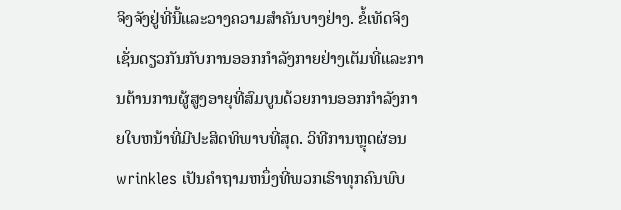ຈິງຈັງຢູ່ທີ່ນີ້ແລະວາງຄວາມສໍາຄັນບາງຢ່າງ. ຂໍ້ເທັດຈິງເຊັ່ນດຽວກັນກັບການອອກກໍາລັງກາຍຢ່າງເຕັມທີ່ແລະການຕ້ານການຜູ້ສູງອາຍຸທີ່ສົມບູນດ້ວຍການອອກກໍາລັງກາຍໃບຫນ້າທີ່ມີປະສິດທິພາບທີ່ສຸດ. ວິທີການຫຼຸດຜ່ອນ wrinkles ເປັນຄໍາຖາມຫນຶ່ງທີ່ພວກເຮົາທຸກຄົນພົບ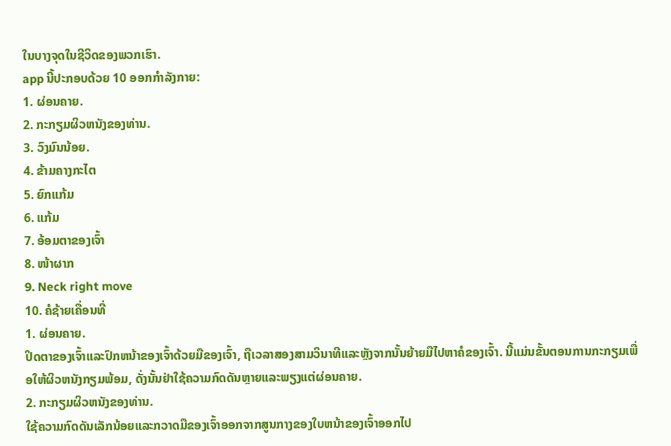ໃນບາງຈຸດໃນຊີວິດຂອງພວກເຮົາ.
app ນີ້ປະກອບດ້ວຍ 10 ອອກກໍາລັງກາຍ:
1. ຜ່ອນຄາຍ.
2. ກະກຽມຜິວຫນັງຂອງທ່ານ.
3. ວົງມົນນ້ອຍ.
4. ຂ້າມຄາງກະໄຕ
5. ຍົກແກ້ມ
6. ແກ້ມ
7. ອ້ອມຕາຂອງເຈົ້າ
8. ໜ້າຜາກ
9. Neck right move
10. ຄໍຊ້າຍເຄື່ອນທີ່
1. ຜ່ອນຄາຍ.
ປິດຕາຂອງເຈົ້າແລະປົກຫນ້າຂອງເຈົ້າດ້ວຍມືຂອງເຈົ້າ, ຖືເວລາສອງສາມວິນາທີແລະຫຼັງຈາກນັ້ນຍ້າຍມືໄປຫາຄໍຂອງເຈົ້າ. ນີ້ແມ່ນຂັ້ນຕອນການກະກຽມເພື່ອໃຫ້ຜິວຫນັງກຽມພ້ອມ, ດັ່ງນັ້ນຢ່າໃຊ້ຄວາມກົດດັນຫຼາຍແລະພຽງແຕ່ຜ່ອນຄາຍ.
2. ກະກຽມຜິວຫນັງຂອງທ່ານ.
ໃຊ້ຄວາມກົດດັນເລັກນ້ອຍແລະກວາດມືຂອງເຈົ້າອອກຈາກສູນກາງຂອງໃບຫນ້າຂອງເຈົ້າອອກໄປ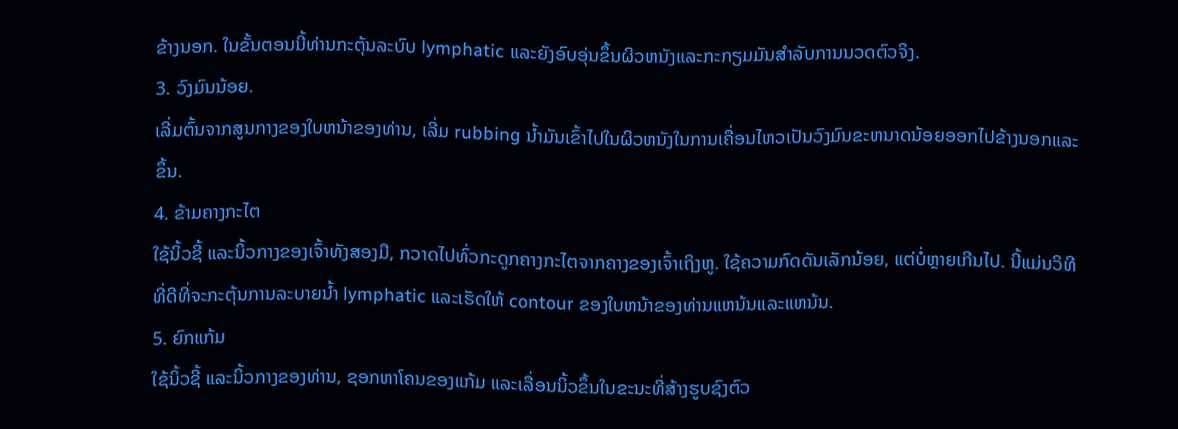ຂ້າງນອກ. ໃນຂັ້ນຕອນນີ້ທ່ານກະຕຸ້ນລະບົບ lymphatic ແລະຍັງອົບອຸ່ນຂຶ້ນຜິວຫນັງແລະກະກຽມມັນສໍາລັບການນວດຕົວຈິງ.
3. ວົງມົນນ້ອຍ.
ເລີ່ມຕົ້ນຈາກສູນກາງຂອງໃບຫນ້າຂອງທ່ານ, ເລີ່ມ rubbing ນ້ຳມັນເຂົ້າໄປໃນຜິວຫນັງໃນການເຄື່ອນໄຫວເປັນວົງມົນຂະຫນາດນ້ອຍອອກໄປຂ້າງນອກແລະຂຶ້ນ.
4. ຂ້າມຄາງກະໄຕ
ໃຊ້ນິ້ວຊີ້ ແລະນິ້ວກາງຂອງເຈົ້າທັງສອງມື, ກວາດໄປທົ່ວກະດູກຄາງກະໄຕຈາກຄາງຂອງເຈົ້າເຖິງຫູ. ໃຊ້ຄວາມກົດດັນເລັກນ້ອຍ, ແຕ່ບໍ່ຫຼາຍເກີນໄປ. ນີ້ແມ່ນວິທີທີ່ດີທີ່ຈະກະຕຸ້ນການລະບາຍນ້ຳ lymphatic ແລະເຮັດໃຫ້ contour ຂອງໃບຫນ້າຂອງທ່ານແຫນ້ນແລະແຫນ້ນ.
5. ຍົກແກ້ມ
ໃຊ້ນິ້ວຊີ້ ແລະນິ້ວກາງຂອງທ່ານ, ຊອກຫາໂຄນຂອງແກ້ມ ແລະເລື່ອນນິ້ວຂຶ້ນໃນຂະນະທີ່ສ້າງຮູບຊົງຕົວ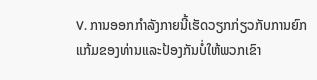V. ການອອກກໍາລັງກາຍນີ້ເຮັດວຽກກ່ຽວກັບການຍົກແກ້ມຂອງທ່ານແລະປ້ອງກັນບໍ່ໃຫ້ພວກເຂົາ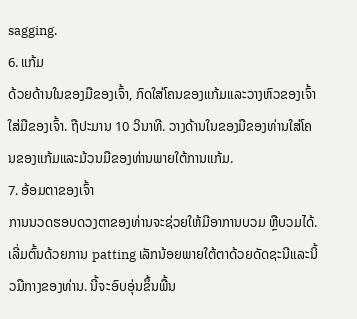sagging.
6. ແກ້ມ
ດ້ວຍດ້ານໃນຂອງມືຂອງເຈົ້າ, ກົດໃສ່ໂຄນຂອງແກ້ມແລະວາງຫົວຂອງເຈົ້າໃສ່ມືຂອງເຈົ້າ. ຖືປະມານ 10 ວິນາທີ. ວາງດ້ານໃນຂອງມືຂອງທ່ານໃສ່ໂຄນຂອງແກ້ມແລະມ້ວນມືຂອງທ່ານພາຍໃຕ້ການແກ້ມ.
7. ອ້ອມຕາຂອງເຈົ້າ
ການນວດຮອບດວງຕາຂອງທ່ານຈະຊ່ວຍໃຫ້ມີອາການບວມ ຫຼືບວມໄດ້. ເລີ່ມຕົ້ນດ້ວຍການ patting ເລັກນ້ອຍພາຍໃຕ້ຕາດ້ວຍດັດຊະນີແລະນິ້ວມືກາງຂອງທ່ານ. ນີ້ຈະອົບອຸ່ນຂຶ້ນພື້ນ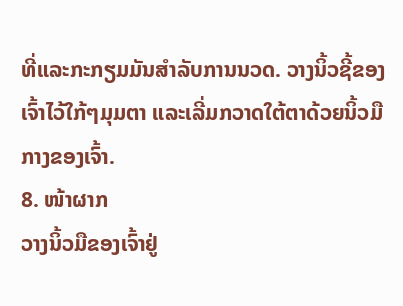ທີ່ແລະກະກຽມມັນສໍາລັບການນວດ. ວາງນິ້ວຊີ້ຂອງເຈົ້າໄວ້ໃກ້ໆມຸມຕາ ແລະເລີ່ມກວາດໃຕ້ຕາດ້ວຍນິ້ວມືກາງຂອງເຈົ້າ.
8. ໜ້າຜາກ
ວາງນິ້ວມືຂອງເຈົ້າຢູ່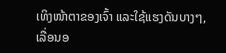ເທິງໜ້າຕາຂອງເຈົ້າ ແລະໃຊ້ແຮງດັນບາງໆ, ເລື່ອນອ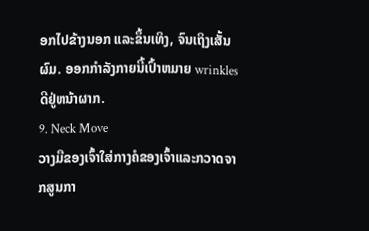ອກໄປຂ້າງນອກ ແລະຂຶ້ນເທິງ, ຈົນເຖິງເສັ້ນຜົມ. ອອກກໍາລັງກາຍນີ້ເປົ້າຫມາຍ wrinkles ດີຢູ່ຫນ້າຜາກ.
9. Neck Move
ວາງມືຂອງເຈົ້າໃສ່ກາງຄໍຂອງເຈົ້າແລະກວາດຈາກສູນກາ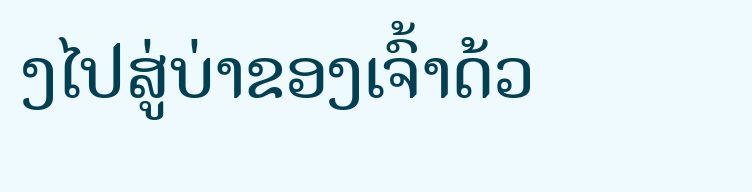ງໄປສູ່ບ່າຂອງເຈົ້າດ້ວ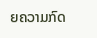ຍຄວາມກົດ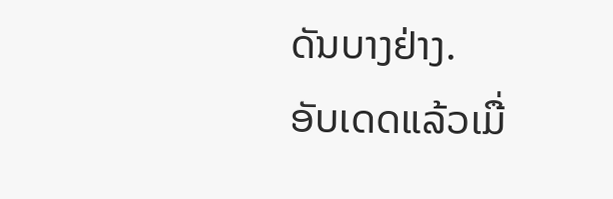ດັນບາງຢ່າງ.
ອັບເດດແລ້ວເມື່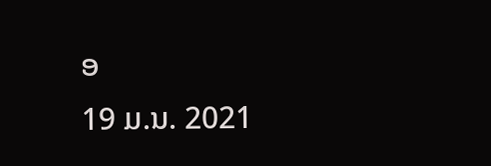ອ
19 ມ.ນ. 2021